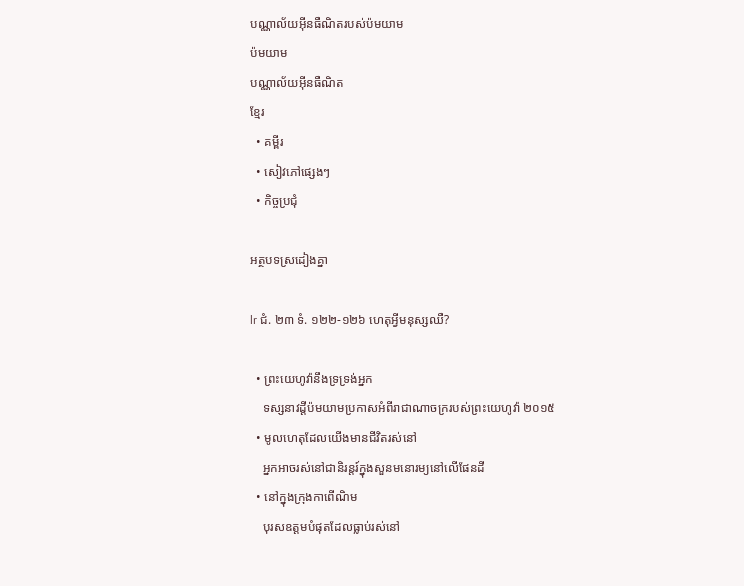បណ្ណាល័យអ៊ីនធឺណិតរបស់ប៉មយាម
ប៉មយាម
បណ្ណាល័យអ៊ីនធឺណិត
ខ្មែរ
  • គម្ពីរ
  • សៀវភៅផ្សេងៗ
  • កិច្ចប្រជុំ

អត្ថបទស្រដៀងគ្នា

lr ជំ. ២៣ ទំ. ១២២-១២៦ ហេតុអ្វីមនុស្សឈឺ?

  • ព្រះយេហូវ៉ានឹងទ្រទ្រង់អ្នក
    ទស្សនាវដ្ដីប៉មយាមប្រកាសអំពីរាជាណាចក្ររបស់ព្រះយេហូវ៉ា ២០១៥
  • មូលហេតុដែលយើងមានជីវិតរស់នៅ
    អ្នកអាចរស់នៅជានិរន្តរ៍ក្នុងសួនមនោរម្យនៅលើផែនដី
  • នៅក្នុងក្រុងកាពើណិម
    បុរសឧត្តមបំផុតដែលធ្លាប់រស់នៅ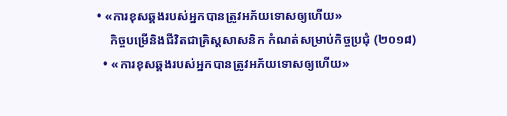• «ការខុសឆ្គងរបស់អ្នកបានត្រូវអភ័យទោសឲ្យហើយ»
    កិច្ចបម្រើនិងជីវិតជាគ្រិស្តសាសនិក កំណត់សម្រាប់កិច្ចប្រជុំ (២០១៨)
  • «ការខុសឆ្គងរបស់អ្នកបានត្រូវអភ័យទោសឲ្យហើយ»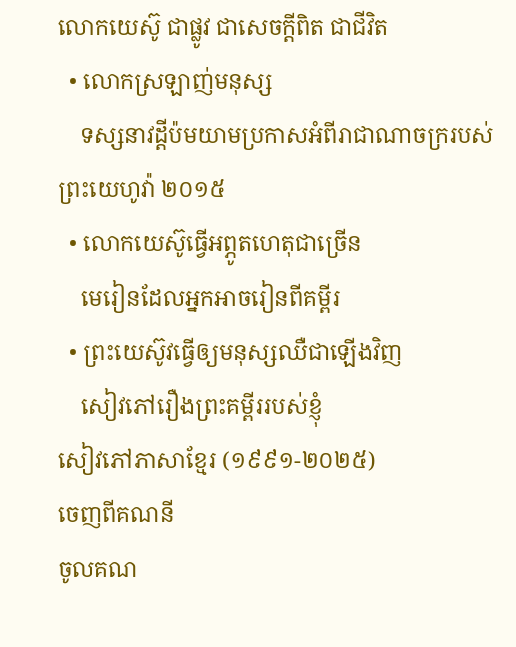លោកយេស៊ូ ជាផ្លូវ ជាសេចក្ដីពិត ជាជីវិត
  • លោកស្រឡាញ់មនុស្ស
    ទស្សនាវដ្ដីប៉មយាមប្រកាសអំពីរាជាណាចក្ររបស់ព្រះយេហូវ៉ា ២០១៥
  • លោកយេស៊ូធ្វើអព្ភូតហេតុជាច្រើន
    មេរៀនដែលអ្នកអាចរៀនពីគម្ពីរ
  • ព្រះយេស៊ូវធ្វើឲ្យមនុស្សឈឺជាឡើងវិញ
    សៀវភៅរឿងព្រះគម្ពីររបស់ខ្ញុំ
សៀវភៅភាសាខ្មែរ (១៩៩១-២០២៥)
ចេញពីគណនី
ចូលគណ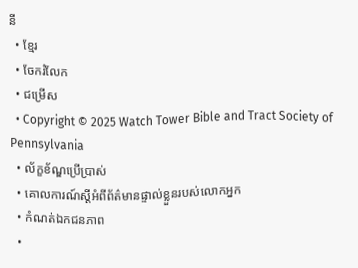នី
  • ខ្មែរ
  • ចែករំលែក
  • ជម្រើស
  • Copyright © 2025 Watch Tower Bible and Tract Society of Pennsylvania
  • ល័ក្ខខ័ណ្ឌប្រើប្រាស់
  • គោលការណ៍ស្ដីអំពីព័ត៌មានផ្ទាល់ខ្លួនរបស់លោកអ្នក
  • កំណត់ឯកជនភាព
  •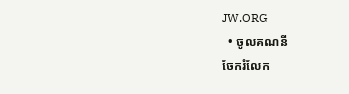JW.ORG
  • ចូលគណនី
ចែករំលែក